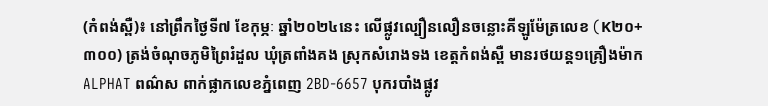(កំពង់ស្ពឺ)៖ នៅព្រឹកថ្ងៃទី៧ ខែកុម្ភៈ ឆ្នាំ២០២៤នេះ លើផ្លូវល្បឿនលឿនចន្លោះគីឡូម៉ែត្រលេខ (K២០+៣០០) ត្រង់ចំណុចភូមិព្រៃរំដួល ឃុំត្រពាំងគង ស្រុកសំរោងទង ខេត្តកំពង់ស្ពឺ មានរថយន្ត១គ្រឿងម៉ាក ALPHAT ពណ៌ស ពាក់ផ្លាកលេខភ្នំពេញ 2BD-6657 បុករបាំងផ្លូវ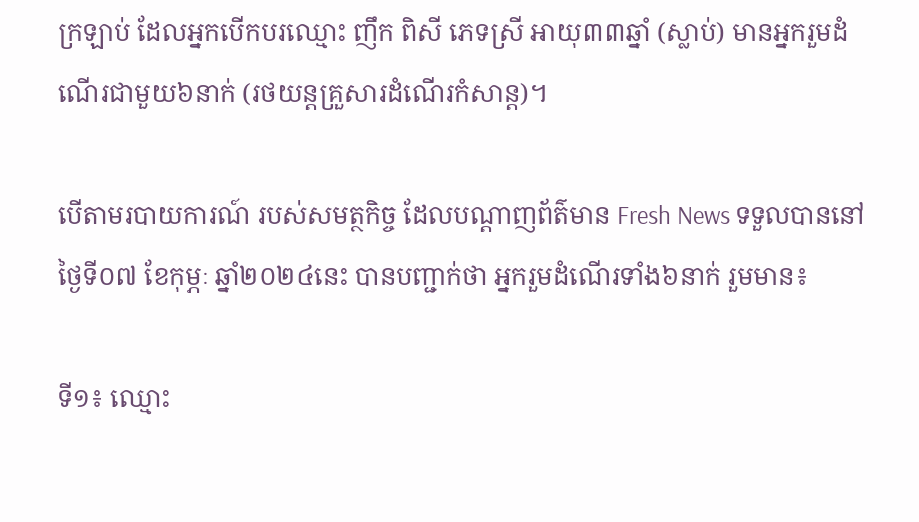ក្រឡាប់ ដែលអ្នកបើកបរឈ្មោះ ញឹក ពិសី ភេទស្រី អាយុ៣៣ឆ្នាំ (ស្លាប់) មានអ្នករួមដំណើរជាមួយ៦នាក់ (រថយន្តគ្រួសារដំណើរកំសាន្ត)។

បើតាមរបាយការណ៍ របស់សមត្ថកិច្ច ដែលបណ្ដាញព័ត៌មាន Fresh News ទទួលបាននៅថ្ងៃទី០៧ ខែកុម្ភៈ ឆ្នាំ២០២៤នេះ បានបញ្ជាក់ថា អ្នករួមដំណើរទាំង៦នាក់ រួមមាន៖

ទី១៖ ឈ្មោះ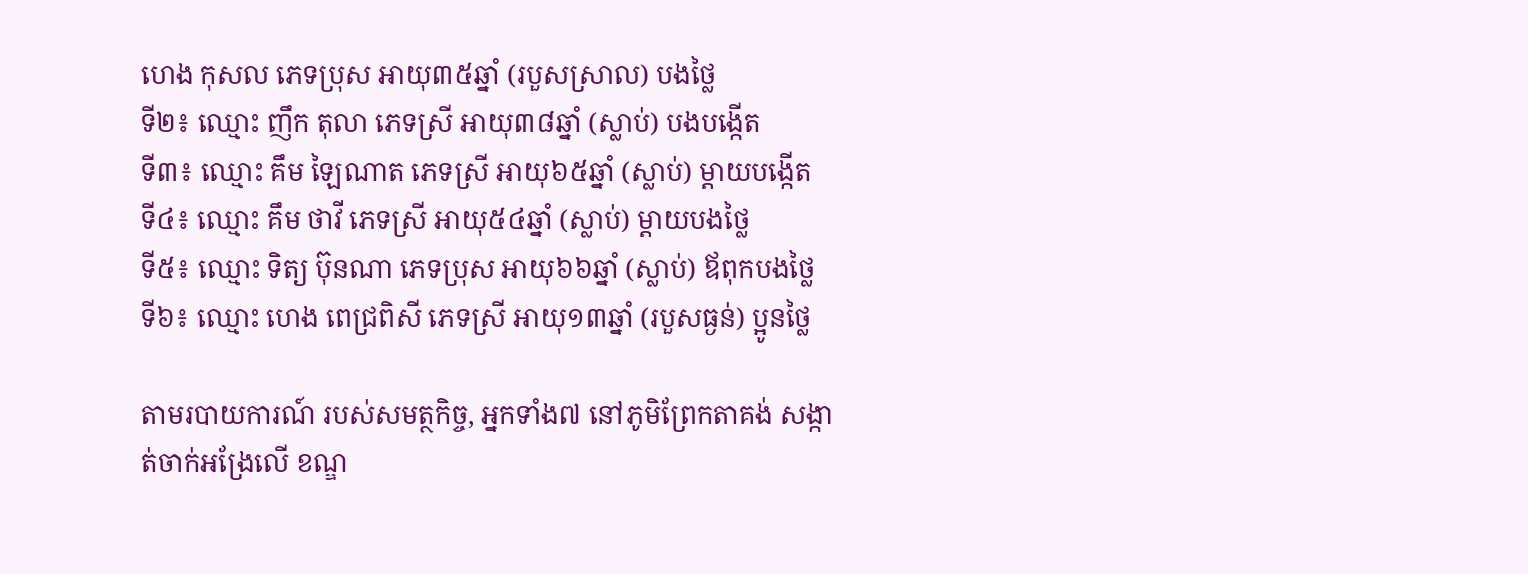ហេង កុសល ភេទប្រុស អាយុ៣៥ឆ្នាំ (របួសស្រាល) បងថ្លៃ
ទី២៖ ឈ្មោះ ញឹក តុលា ភេទស្រី អាយុ៣៨ឆ្នាំ (ស្លាប់) បងបង្កើត
ទី៣៖ ឈ្មោះ គឹម ឡៃណាត ភេទស្រី អាយុ៦៥ឆ្នាំ (ស្លាប់) ម្តាយបង្កើត
ទី៤៖ ឈ្មោះ គឹម ថាវី ភេទស្រី អាយុ៥៤ឆ្នាំ (ស្លាប់) ម្តាយបងថ្លៃ
ទី៥៖ ឈ្មោះ ទិត្យ ប៊ុនណា ភេទប្រុស អាយុ៦៦ឆ្នាំ (ស្លាប់) ឪពុកបងថ្លៃ
ទី៦៖ ឈ្មោះ ហេង ពេជ្រពិសី ភេទស្រី អាយុ១៣ឆ្នាំ (របួសធ្ងន់) ប្អូនថ្លៃ

តាមរបាយការណ៍ របស់សមត្ថកិច្ច, អ្នកទាំង៧ នៅភូមិព្រែកតាគង់ សង្កាត់ចាក់អង្រែលើ ខណ្ឌ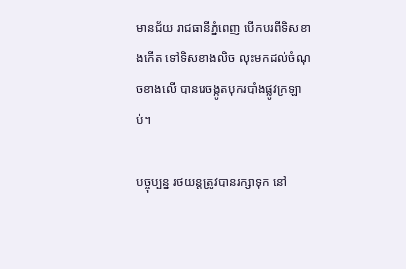មានជ័យ រាជធានីភ្នំពេញ បើកបរពីទិសខាងកើត ទៅទិសខាងលិច លុះមកដល់ចំណុចខាងលើ បានរេចង្កូតបុករបាំងផ្លូវក្រឡាប់។

បច្ចុប្បន្ន រថយន្តត្រូវបានរក្សាទុក នៅ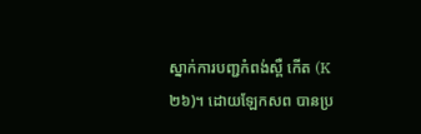ស្នាក់ការបញ្ជកំពង់ស្ពឺ កើត (K២៦)។ ដោយឡែកសព បានប្រ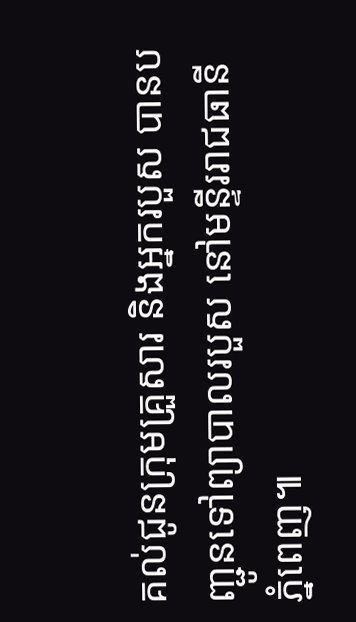គល់ជូនក្រុមគ្រួសារ និងអ្នករបួស បានបញ្ជូនទៅព្យាបាលរបួស នៅមន្ទីររាជធានីភ្នំពេញ៕